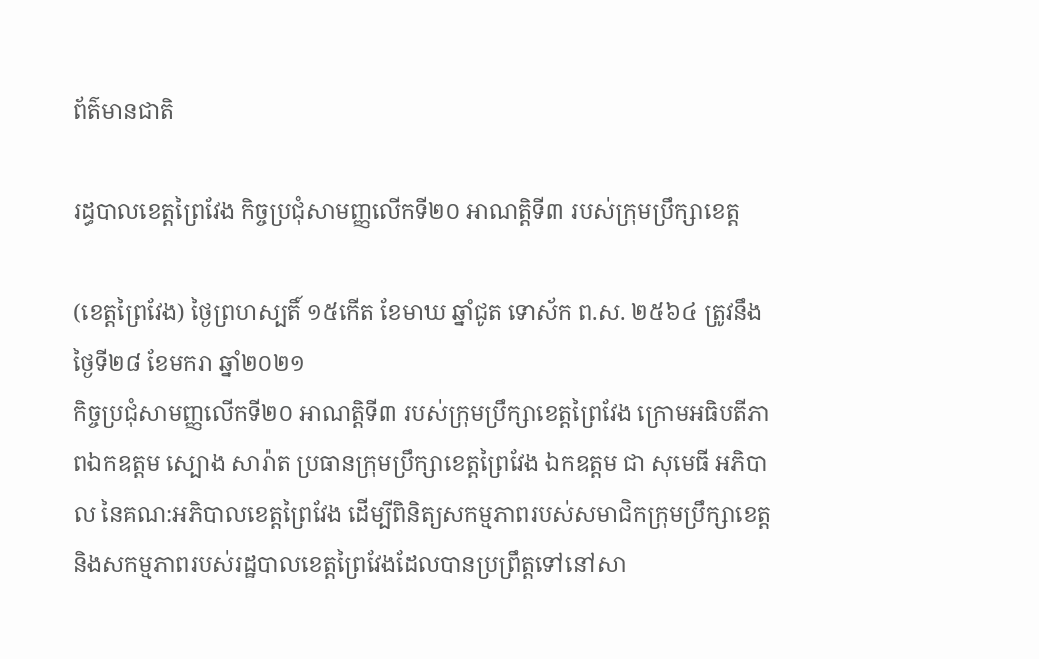ព័ត៌មានជាតិ

រដ្ធបាលខេត្តព្រៃវែង កិច្ចប្រជុំសាមញ្ញលើកទី២០ អាណត្តិទី៣ របស់ក្រុមប្រឹក្សាខេត្ត

(ខេត្តព្រៃវែង) ថ្ងៃព្រហស្បតិ៍ ១៥កើត ខែមាឃ ឆ្នាំជូត ទោស័ក ព.ស. ២៥៦៤ ត្រូវនឹងថ្ងៃទី២៨ ខែមករា ឆ្នាំ២០២១
កិច្ចប្រជុំសាមញ្ញលើកទី២០ អាណត្តិទី៣ របស់ក្រុមប្រឹក្សាខេត្តព្រៃវែង ក្រោមអធិបតីភាពឯកឧត្តម ស្បោង សារ៉ាត ប្រធានក្រុមប្រឹក្សាខេត្តព្រៃវែង ឯកឧត្តម ជា សុមេធី អភិបាល នៃគណ:អភិបាលខេត្តព្រៃវែង ដើម្បីពិនិត្យសកម្មភាពរបស់សមាជិកក្រុមប្រឹក្សាខេត្ត និងសកម្មភាពរបស់រដ្ឋបាលខេត្តព្រៃវែងដែលបានប្រព្រឹត្តទៅនៅសា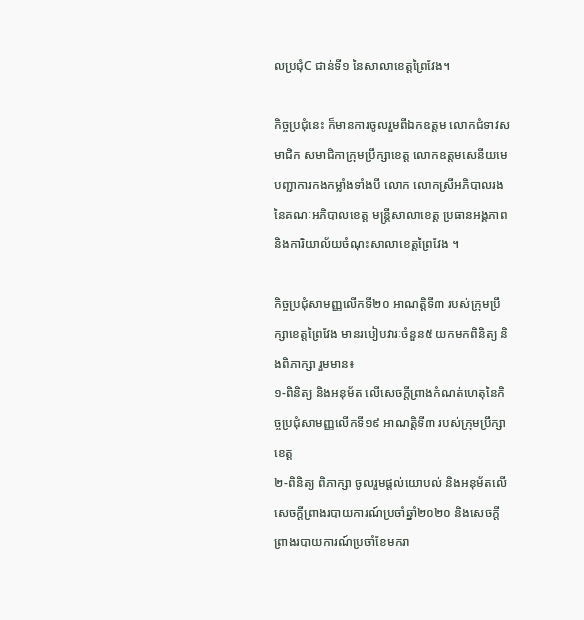លប្រជុំC ជាន់ទី១ នៃសាលាខេត្តព្រៃវែង។

កិច្ចប្រជុំនេះ ក៏មានការចូលរួមពីឯកឧត្តម លោកជំទាវសមាជិក សមាជិកាក្រុមប្រឹក្សាខេត្ត លោកឧត្តមសេនីយមេបញ្ជាការកងកម្លាំងទាំងបី លោក លោកស្រីអភិបាលរងនៃគណៈអភិបាលខេត្ត មន្ត្រីសាលាខេត្ត ប្រធានអង្គភាព និងការិយាល័យចំណុះសាលាខេត្តព្រៃវែង ។

កិច្ចប្រជុំសាមញ្ញលើកទី២០ អាណត្តិទី៣ របស់ក្រុមប្រឹក្សាខេត្តព្រៃវែង មានរបៀបវារៈចំនួន៥ យកមកពិនិត្យ និងពិភាក្សា រួមមាន៖
១-ពិនិត្យ និងអនុម័ត លើសេចក្តីព្រាងកំណត់ហេតុនៃកិច្ចប្រជុំសាមញ្ញលើកទី១៩ អាណត្តិទី៣ របស់ក្រុមប្រឹក្សាខេត្ត
២-ពិនិត្យ ពិភាក្សា ចូលរួមផ្តល់យោបល់ និងអនុម័តលើសេចក្តីព្រាងរបាយការណ៍ប្រចាំឆ្នាំ២០២០ និងសេចក្តីព្រាងរបាយការណ៍ប្រចាំខែមករា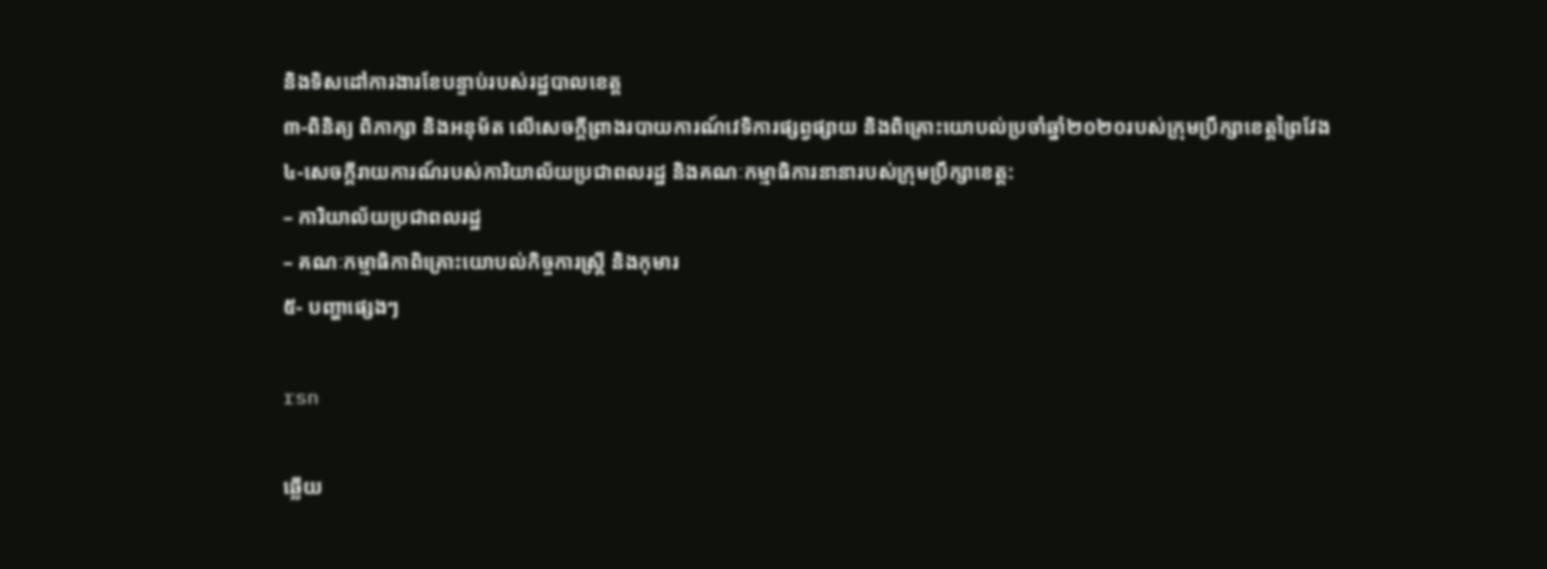និងទិសដៅការងារខែបន្ទាប់របស់រដ្ឋបាលខេត្ត
៣-ពិនិត្យ ពិភាក្សា និងអនុម័ត លើសេចក្តីព្រាងរបាយការណ៍វេទិការផ្សព្វផ្សាយ និងពិគ្រោះយោបល់ប្រចាំឆ្នាំ២០២០របស់ក្រុមប្រឹក្សាខេត្តព្រៃវែង
៤-សេចក្តីរាយការណ៍របស់ការិយាល័យប្រជាពលរដ្ឋ និងគណៈកម្មាធិការនានារបស់ក្រុមប្រឹក្សាខេត្ត:
– ការិយាល័យប្រជាពលរដ្ឋ
– គណៈកម្មាធិកាពិគ្រោះយោបល់កិច្ចការស្ត្រី និងកុមារ
៥- បញ្ហាផ្សេងៗ

rsn

ឆ្លើយ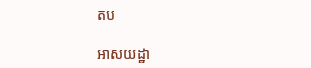តប

អាសយដ្ឋា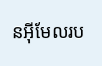នអ៊ីមែលរប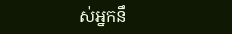ស់អ្នកនឹ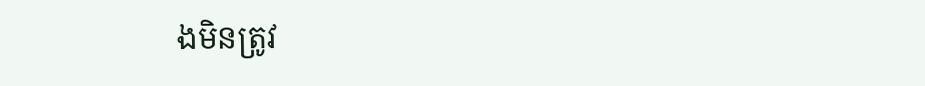ងមិនត្រូវ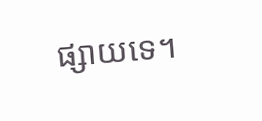ផ្សាយទេ។